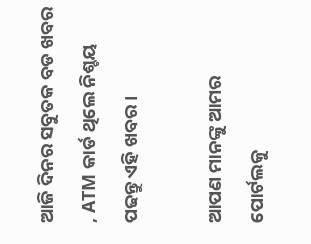ଆଜି ଦିନର ସବୁତକ ବଡ ଖବର , ATM କାର୍ଡ ଥିଲେ ନିଶ୍ଚୟ ପଢନ୍ତୁ ଏହି ଖବର ।

ଆପଣ ମାନଙ୍କୁ ଆମର ପୋର୍ଟଲକୁ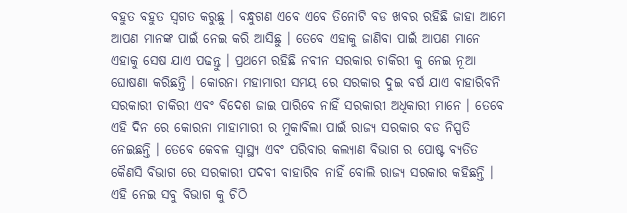ବହୁତ ବହୁତ ସ୍ୱଗତ କରୁଛୁ । ବନ୍ଧୁଗଣ ଏବେ ଏବେ ତିନୋଟି ବଡ ଖବର ରହିଛି ଜାହା ଆମେ ଆପଣ ମାନଙ୍କ ପାଇଁ ନେଇ କରି ଆସିଛୁ । ତେବେ ଏହାକୁ ଜାଣିବା ପାଇଁ ଆପଣ ମାନେ ଏହାକୁ ସେଷ ଯାଏ ପଢନ୍ତୁ । ପ୍ରଥମେ ରହିଛି ନବୀନ ସରକାର ଚାକିରୀ କୁ ନେଇ ନୂଆ ଘୋଷଣା କରିଛନ୍ତି । କୋରନା ମହାମାରୀ ସମୟ ରେ ସରକାର ଦୁଇ ବର୍ଷ ଯାଏ ବାହାରିବନି ସରକାରୀ ଚାକିରୀ ଏବଂ ବିଦେଶ ଜାଇ ପାରିବେ ନାହିଁ ସରକାରୀ ଅଧିକାରୀ ମାନେ । ତେବେ ଏହି ଦିନ ରେ କୋରନା ମାହାମାରୀ ର ମୁକାବିଲା ପାଇଁ ରାଜ୍ୟ ସରକାର ବଡ ନିସ୍ପତି ନେଇଛନ୍ତି । ତେବେ କେବଳ ସ୍ୱାସ୍ଥ୍ୟ ଏବଂ ପରିବାର କଲ୍ୟାଣ ବିଭାଗ ର ପୋଷ୍ଟ ବ୍ୟତିତ କୈଣସି ବିଭାଗ ରେ ସରକାରୀ ପଦବୀ ବାହାରିବ ନାହିଁ ବୋଲି ରାଜ୍ୟ ସରକାର କହିଛନ୍ତି । ଏହି ନେଇ ସବୁ ବିଭାଗ କୁ ଚିଠି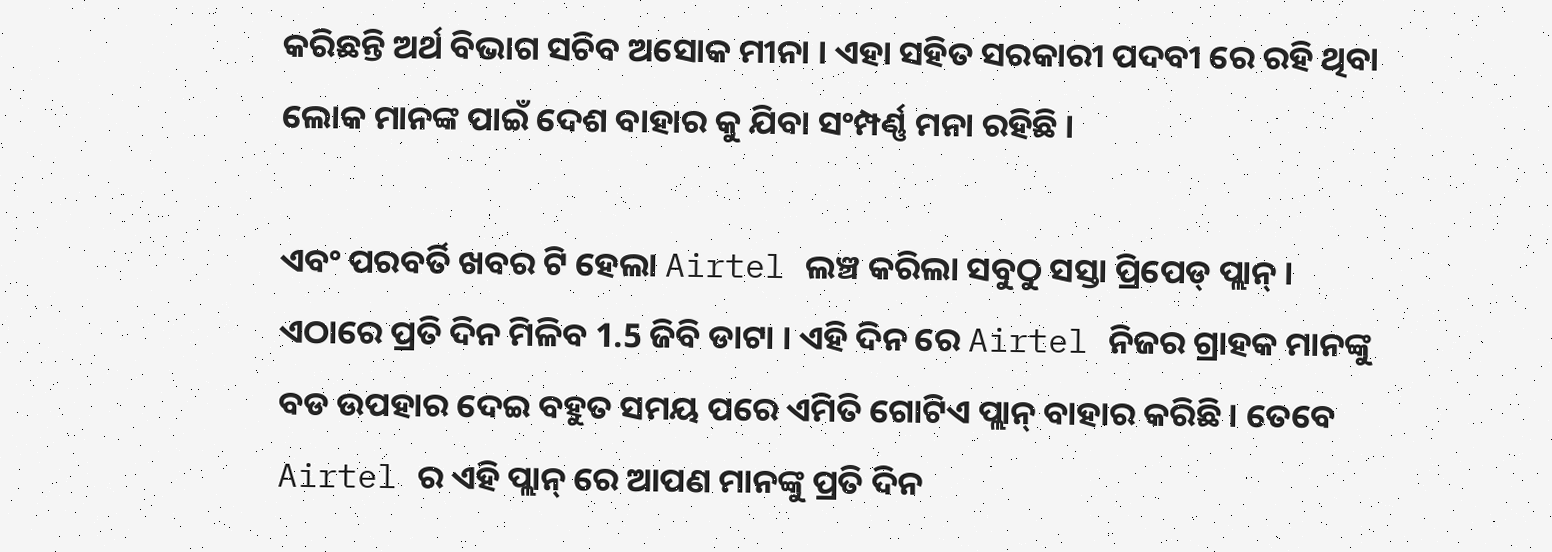କରିଛନ୍ତି ଅର୍ଥ ବିଭାଗ ସଚିବ ଅସୋକ ମୀନା । ଏହା ସହିତ ସରକାରୀ ପଦବୀ ରେ ରହି ଥିବା ଲୋକ ମାନଙ୍କ ପାଇଁ ଦେଶ ବାହାର କୁ ଯିବା ସଂମ୍ପର୍ଣ୍ଣ ମନା ରହିଛି ।

ଏବଂ ପରବର୍ତି ଖବର ଟି ହେଲା Airtel ଲଞ୍ଚ କରିଲା ସବୁଠୁ ସସ୍ତା ପ୍ରିପେଡ୍ ପ୍ଲାନ୍ । ଏଠାରେ ପ୍ରତି ଦିନ ମିଳିବ 1.5 ଜିବି ଡାଟା । ଏହି ଦିନ ରେ Airtel ନିଜର ଗ୍ରାହକ ମାନଙ୍କୁ ବଡ ଉପହାର ଦେଇ ବହୁତ ସମୟ ପରେ ଏମିତି ଗୋଟିଏ ପ୍ଲାନ୍ ବାହାର କରିଛି । ତେବେ Airtel ର ଏହି ପ୍ଲାନ୍ ରେ ଆପଣ ମାନଙ୍କୁ ପ୍ରତି ଦିନ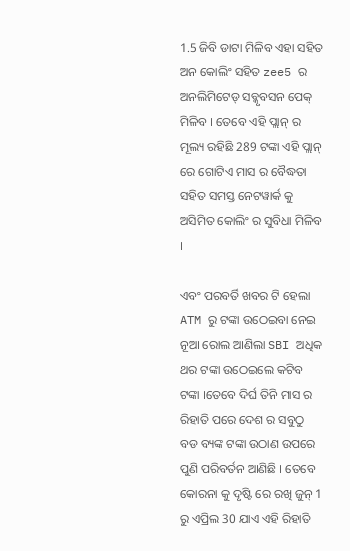1.5 ଜିବି ଡାଟା ମିଳିବ ଏହା ସହିତ ଅନ କୋଲିଂ ସହିତ zee5 ର ଅନଲିମିଟେଡ୍ ସବ୍କୃବସନ ପେକ୍ ମିଳିବ । ତେବେ ଏହି ପ୍ଲାନ୍ ର ମୂଲ୍ୟ ରହିଛି 289 ଟଙ୍କା ଏହି ପ୍ଲାନ୍ ରେ ଗୋଟିଏ ମାସ ର ବୈଦ୍ଧତା ସହିତ ସମସ୍ତ ନେଟୱାର୍କ କୁ ଅସିମିତ କୋଲିଂ ର ସୁବିଧା ମିଳିବ ।

ଏବଂ ପରବର୍ତି ଖବର ଟି ହେଲା ATM ରୁ ଟଙ୍କା ଉଠେଇବା ନେଇ ନୂଆ ରୋଲ ଆଣିଲା SBI ଅଧିକ ଥର ଟଙ୍କା ଉଠେଇଲେ କଟିବ ଟଙ୍କା ।ତେବେ ଦିର୍ଘ ତିନି ମାସ ର ରିହାତି ପରେ ଦେଶ ର ସବୁଠୁ ବଡ ବ୍ୟଙ୍କ ଟଙ୍କା ଉଠାଣ ଉପରେ ପୁଣି ପରିବର୍ତନ ଆଣିଛି । ତେବେ କୋରନା କୁ ଦୃଷ୍ଟି ରେ ରଖି ଜୁନ୍ 1 ରୁ ଏପ୍ରିଲ 30 ଯାଏ ଏହି ରିହାତି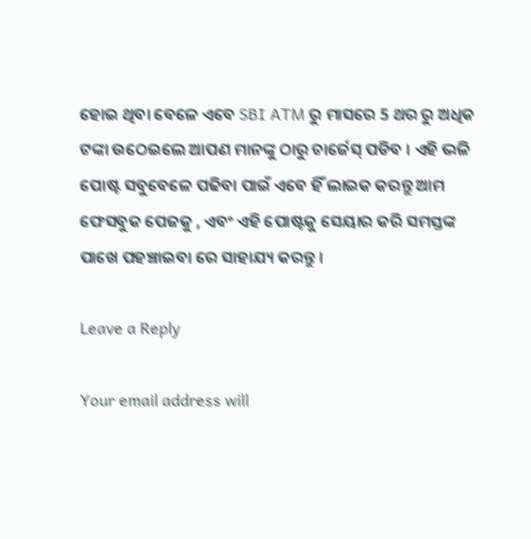ହୋଇ ଥିବା ବେଳେ ଏବେ SBI ATM ରୁ ମାସରେ 5 ଥର ରୁ ଅଧିକ ଟଙ୍କା ଉଠେଇଲେ ଆପଣ ମାନଙ୍କୁ ଠାରୁ ଚାର୍ଜେସ୍ ପଡିବ । ଏହି ଭଳି ପୋଷ୍ଟ ସବୁବେଳେ ପଢିବା ପାଇଁ ଏବେ ହିଁ ଲାଇକ କରନ୍ତୁ ଆମ ଫେସବୁକ ପେଜକୁ , ଏବଂ ଏହି ପୋଷ୍ଟକୁ ସେୟାର କରି ସମସ୍ତଙ୍କ ପାଖେ ପହଞ୍ଚାଇବା ରେ ସାହାଯ୍ୟ କରନ୍ତୁ ।

Leave a Reply

Your email address will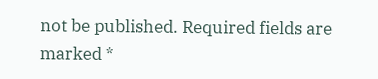not be published. Required fields are marked *